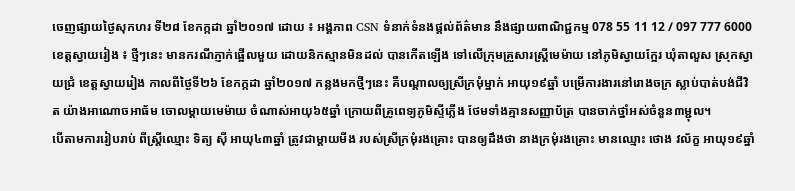ចេញផ្សាយថ្ងៃសុកហរ ទី២៨ ខែកក្កដា ឆ្នាំ២០១៧ ដោយ ៖ អង្គភាព CSN ទំនាក់ទំនងផ្ដល់ព័ត៌មាន នឹងផ្សាយពាណិជ្ជកម្ម 078 55 11 12 / 097 777 6000
ខេត្តស្វាយរៀង ៖ ថ្មីៗនេះ មានករណីភ្ញាក់ផ្អើលមួយ ដោយនិកស្មានមិនដល់ បានកើតឡើង ទៅលើក្រុមគ្រួសារស្ត្រីមេម៉ាយ នៅភូមិស្វាយក្អែរ ឃុំតាលួស ស្រុកស្វាយជ្រំ ខេត្តស្វាយរៀង កាលពីថ្ងៃទី២៦ ខែកក្កដា ឆ្នាំ២០១៧ កន្លងមកថ្មីៗនេះ គឺបណ្ដាលឲ្យស្រីក្រមុំម្នាក់ អាយុ១៩ឆ្នាំ បម្រើការងារនៅរោងចក្រ ស្លាប់បាត់បង់ជីវិត យ៉ាងអាណោចអាធ័ម ចោលម្តាយមេម៉ាយ ចំណាស់អាយុ៦៥ឆ្នាំ ក្រោយពីគ្រូពេទ្យភូមិស្ទីភ្លើង ថែមទាំងគ្មានសញ្ញាប័ត្រ បានចាក់ថ្នាំអស់ចំនួន៣ម្ជុល។
បើតាមការរៀបរាប់ ពីស្ត្រីឈ្មោះ ទិត្យ ស៊ី អាយុ៤៣ឆ្នាំ ត្រូវជាម្តាយមីង របស់ស្រីក្រមុំរងគ្រោះ បានឲ្យដឹងថា នាងក្រមុំរងគ្រោះ មានឈ្មោះ ថោង វល័ក្ខ អាយុ១៩ឆ្នាំ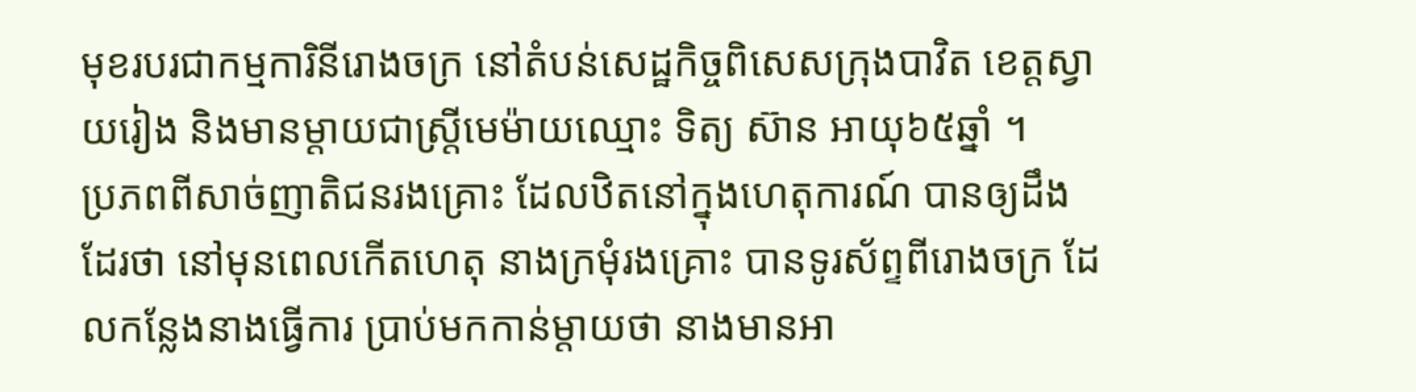មុខរបរជាកម្មការិនីរោងចក្រ នៅតំបន់សេដ្ឋកិច្ចពិសេសក្រុងបាវិត ខេត្តស្វាយរៀង និងមានម្តាយជាស្ត្រីមេម៉ាយឈ្មោះ ទិត្យ ស៊ាន អាយុ៦៥ឆ្នាំ ។
ប្រភពពីសាច់ញាតិជនរងគ្រោះ ដែលឋិតនៅក្នុងហេតុការណ៍ បានឲ្យដឹងដែរថា នៅមុនពេលកើតហេតុ នាងក្រមុំរងគ្រោះ បានទូរស័ព្ទពីរោងចក្រ ដែលកន្លែងនាងធ្វើការ ប្រាប់មកកាន់ម្តាយថា នាងមានអា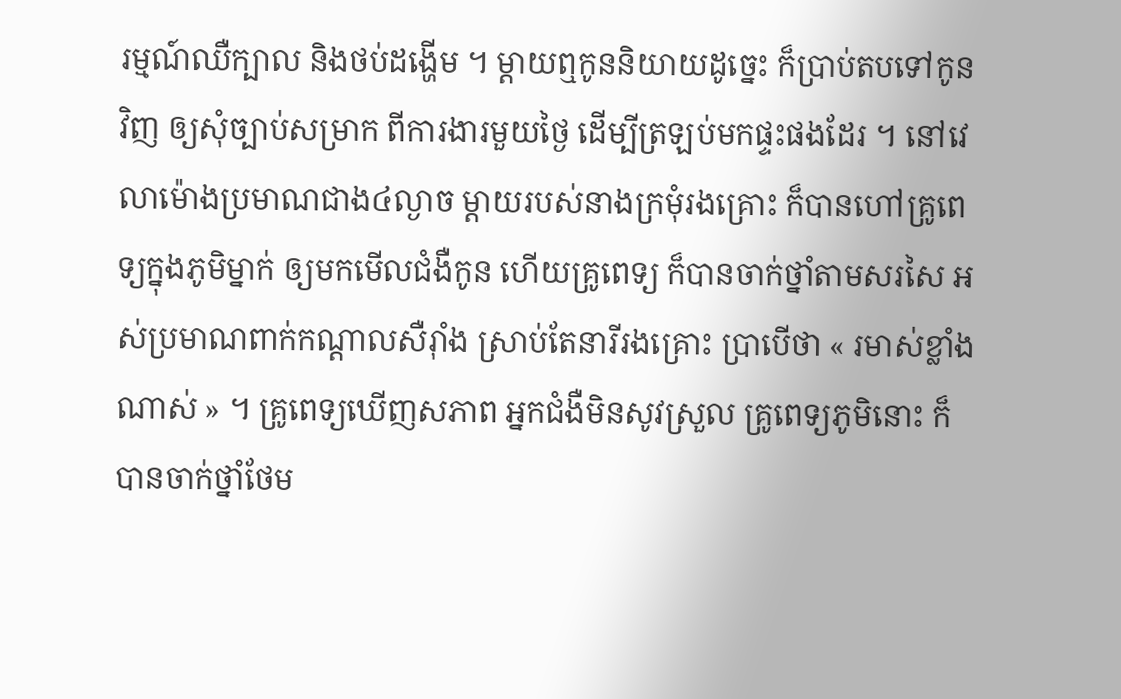រម្មណ៍ឈឺក្បាល និងថប់ដង្ហើម ។ ម្តាយឮកូននិយាយដូច្នេះ ក៏ប្រាប់តបទៅកូនវិញ ឲ្យសុំច្បាប់សម្រាក ពីការងារមួយថ្ងៃ ដើម្បីត្រឡប់មកផ្ទះផងដែរ ។ នៅវេលាម៉ោងប្រមាណជាង៤ល្ងាច ម្តាយរបស់នាងក្រមុំរងគ្រោះ ក៏បានហៅគ្រូពេទ្យក្នុងភូមិម្នាក់ ឲ្យមកមើលជំងឺកូន ហើយគ្រូពេទ្យ ក៏បានចាក់ថ្នាំតាមសរសៃ អស់ប្រមាណពាក់កណ្តាលសឺរ៉ាំង ស្រាប់តែនារីរងគ្រោះ ប្រាបើថា « រមាស់ខ្លាំងណាស់ » ។ គ្រូពេទ្យឃើញសភាព អ្នកជំងឺមិនសូវស្រួល គ្រូពេទ្យភូមិនោះ ក៏បានចាក់ថ្នាំថែម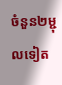ចំនួន២ម្ជុលទៀត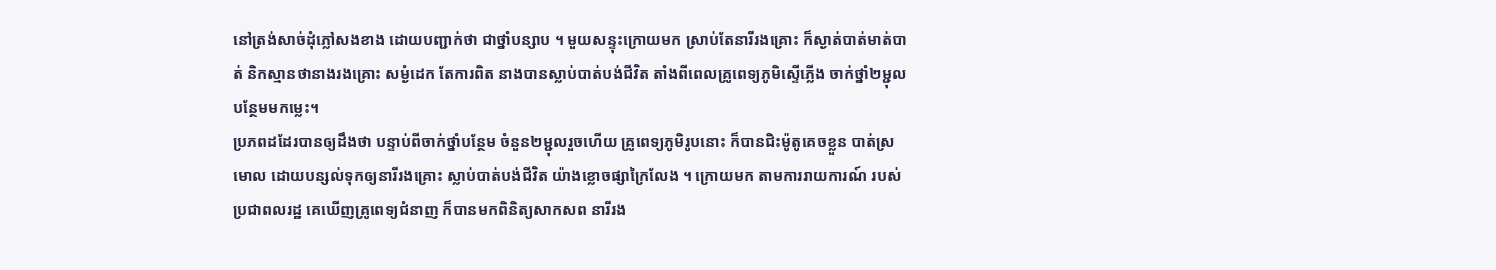នៅត្រង់សាច់ដុំភ្លៅសងខាង ដោយបញ្ជាក់ថា ជាថ្នាំបន្សាប ។ មួយសន្ទុះក្រោយមក ស្រាប់តែនារីរងគ្រោះ ក៏ស្ងាត់បាត់មាត់បាត់ និកស្មានថានាងរងគ្រោះ សម្ងំដេក តែការពិត នាងបានស្លាប់បាត់បង់ជីវិត តាំងពីពេលគ្រូពេទ្យភូមិស្ទើភ្លើង ចាក់ថ្នាំ២ម្ជុលបន្ថែមមកម្លេះ។
ប្រភពដដែរបានឲ្យដឹងថា បន្ទាប់ពីចាក់ថ្នាំបន្ថែម ចំនួន២ម្ជុលរួចហើយ គ្រូពេទ្យភូមិរូបនោះ ក៏បានជិះម៉ូតូគេចខ្លួន បាត់ស្រមោល ដោយបន្សល់ទុកឲ្យនារីរងគ្រោះ ស្លាប់បាត់បង់ជីវិត យ៉ាងខ្លោចផ្សាក្រៃលែង ។ ក្រោយមក តាមការរាយការណ៍ របស់ប្រជាពលរដ្ឋ គេឃើញគ្រូពេទ្យជំនាញ ក៏បានមកពិនិត្យសាកសព នារីរង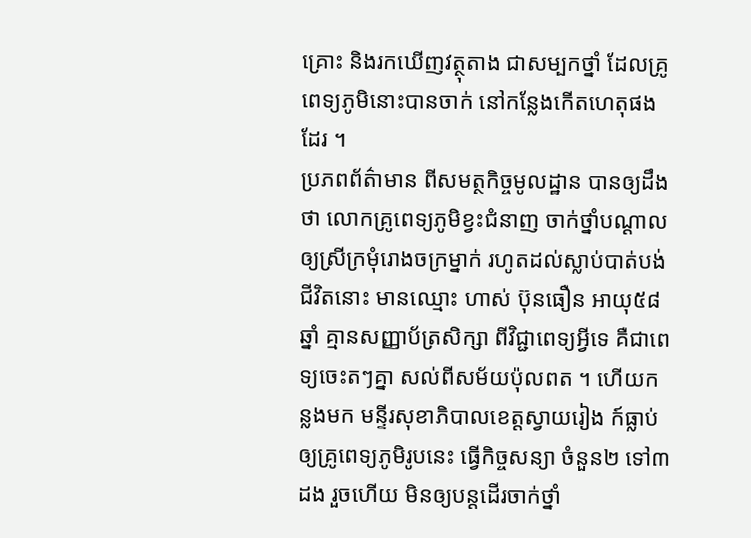គ្រោះ និងរកឃើញវត្ថុតាង ជាសម្បកថ្នាំ ដែលគ្រូពេទ្យភូមិនោះបានចាក់ នៅកន្លែងកើតហេតុផងដែរ ។
ប្រភពព័ត៌ាមាន ពីសមត្ថកិច្ចមូលដ្ឋាន បានឲ្យដឹងថា លោកគ្រូពេទ្យភូមិខ្វះជំនាញ ចាក់ថ្នាំបណ្ដាលឲ្យស្រីក្រមុំរោងចក្រម្នាក់ រហូតដល់ស្លាប់បាត់បង់ជីវិតនោះ មានឈ្មោះ ហាស់ ប៊ុនធឿន អាយុ៥៨ឆ្នាំ គ្មានសញ្ញាប័ត្រសិក្សា ពីវិជ្ជាពេទ្យអ្វីទេ គឺជាពេទ្យចេះតៗគ្នា សល់ពីសម័យប៉ុលពត ។ ហើយកន្លងមក មន្ទីរសុខាភិបាលខេត្តស្វាយរៀង ក៍ធ្លាប់ឲ្យគ្រូពេទ្យភូមិរូបនេះ ធ្វើកិច្ចសន្យា ចំនួន២ ទៅ៣ដង រួចហើយ មិនឲ្យបន្តដើរចាក់ថ្នាំ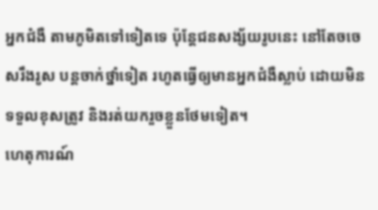អ្នកជំងឺ តាមភូមិតទៅទៀតទេ ប៉ុន្តែជនសង្ស័យរូបនេះ នៅតែចចេសរឹងរូស បន្តចាក់ថ្នាំទៀត រហូតធ្វើឲ្យមានអ្នកជំងឺស្លាប់ ដោយមិនទទួលខុសត្រូវ និងរត់យករួចខ្លួនថែមទៀត។
ហេតុការណ៍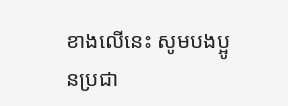ខាងលើនេះ សូមបងប្អូនប្រជា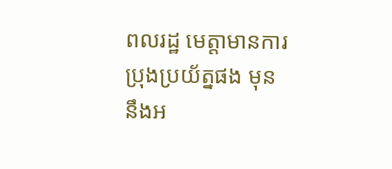ពលរដ្ឋ មេត្តាមានការប្រុងប្រយ័ត្នផង មុននឹងអ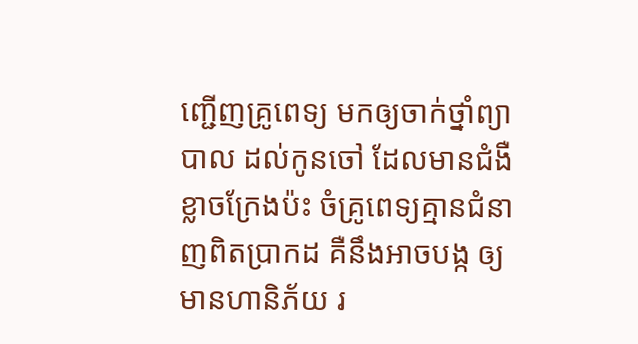ញ្ជើញគ្រូពេទ្យ មកឲ្យចាក់ថ្នាំព្យាបាល ដល់កូនចៅ ដែលមានជំងឺ ខ្លាចក្រែងប៉ះ ចំគ្រូពេទ្យគ្មានជំនាញពិតប្រាកដ គឺនឹងអាចបង្ក ឲ្យមានហានិភ័យ រ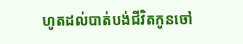ហូតដល់បាត់បង់ជីវិតកូនចៅ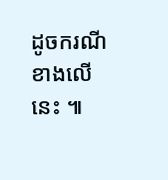ដូចករណីខាងលើនេះ ៕